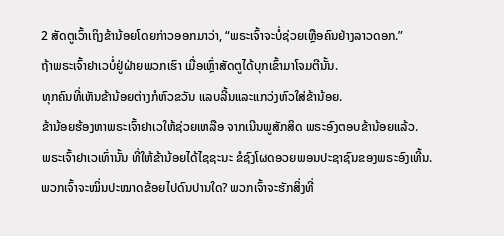2 ສັດຕູເວົ້າເຖິງຂ້ານ້ອຍໂດຍກ່າວອອກມາວ່າ, “ພຣະເຈົ້າຈະບໍ່ຊ່ວຍເຫຼືອຄົນຢ່າງລາວດອກ.”
ຖ້າພຣະເຈົ້າຢາເວບໍ່ຢູ່ຝ່າຍພວກເຮົາ ເມື່ອເຫຼົ່າສັດຕູໄດ້ບຸກເຂົ້າມາໂຈມຕີນັ້ນ.
ທຸກຄົນທີ່ເຫັນຂ້ານ້ອຍຕ່າງກໍຫົວຂວັນ ແລບລີ້ນແລະແກວ່ງຫົວໃສ່ຂ້ານ້ອຍ.
ຂ້ານ້ອຍຮ້ອງຫາພຣະເຈົ້າຢາເວໃຫ້ຊ່ວຍເຫລືອ ຈາກເນີນພູສັກສິດ ພຣະອົງຕອບຂ້ານ້ອຍແລ້ວ.
ພຣະເຈົ້າຢາເວເທົ່ານັ້ນ ທີ່ໃຫ້ຂ້ານ້ອຍໄດ້ໄຊຊະນະ ຂໍຊົງໂຜດອວຍພອນປະຊາຊົນຂອງພຣະອົງເທີ້ນ.
ພວກເຈົ້າຈະໝິ່ນປະໝາດຂ້ອຍໄປດົນປານໃດ? ພວກເຈົ້າຈະຮັກສິ່ງທີ່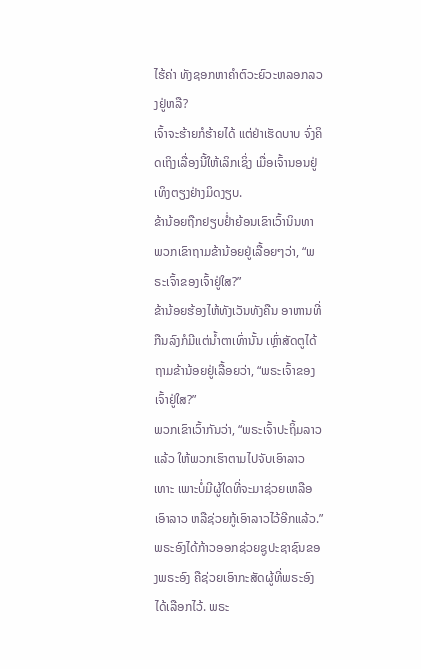ໄຮ້ຄ່າ ທັງຊອກຫາຄຳຕົວະຍົວະຫລອກລວງຢູ່ຫລື?
ເຈົ້າຈະຮ້າຍກໍຮ້າຍໄດ້ ແຕ່ຢ່າເຮັດບາບ ຈົ່ງຄິດເຖິງເລື່ອງນີ້ໃຫ້ເລິກເຊິ່ງ ເມື່ອເຈົ້ານອນຢູ່ເທິງຕຽງຢ່າງມິດງຽບ.
ຂ້ານ້ອຍຖືກຢຽບຢໍ່າຍ້ອນເຂົາເວົ້ານິນທາ ພວກເຂົາຖາມຂ້ານ້ອຍຢູ່ເລື້ອຍໆວ່າ, “ພຣະເຈົ້າຂອງເຈົ້າຢູ່ໃສ?”
ຂ້ານ້ອຍຮ້ອງໄຫ້ທັງເວັນທັງຄືນ ອາຫານທີ່ກືນລົງກໍມີແຕ່ນໍ້າຕາເທົ່ານັ້ນ ເຫຼົ່າສັດຕູໄດ້ຖາມຂ້ານ້ອຍຢູ່ເລື້ອຍວ່າ, “ພຣະເຈົ້າຂອງເຈົ້າຢູ່ໃສ?”
ພວກເຂົາເວົ້າກັນວ່າ, “ພຣະເຈົ້າປະຖິ້ມລາວແລ້ວ ໃຫ້ພວກເຮົາຕາມໄປຈັບເອົາລາວເທາະ ເພາະບໍ່ມີຜູ້ໃດທີ່ຈະມາຊ່ວຍເຫລືອເອົາລາວ ຫລືຊ່ວຍກູ້ເອົາລາວໄວ້ອີກແລ້ວ.”
ພຣະອົງໄດ້ກ້າວອອກຊ່ວຍຊູປະຊາຊົນຂອງພຣະອົງ ຄືຊ່ວຍເອົາກະສັດຜູ້ທີ່ພຣະອົງໄດ້ເລືອກໄວ້. ພຣະ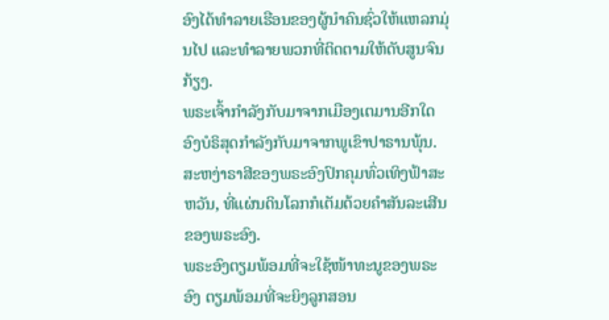ອົງໄດ້ທຳລາຍເຮືອນຂອງຜູ້ນຳຄົນຊົ່ວໃຫ້ແຫລກມຸ່ນໄປ ແລະທຳລາຍພວກທີ່ຕິດຕາມໃຫ້ດັບສູນຈົນກ້ຽງ.
ພຣະເຈົ້າກຳລັງກັບມາຈາກເມືອງເຕມານອີກໃດ ອົງບໍຣິສຸດກຳລັງກັບມາຈາກພູເຂົາປາຣານພຸ້ນ. ສະຫງ່າຣາສີຂອງພຣະອົງປົກຄຸມທົ່ວເທິງຟ້າສະຫວັນ, ທີ່ແຜ່ນດິນໂລກກໍເຕັມດ້ວຍຄຳສັນລະເສີນຂອງພຣະອົງ.
ພຣະອົງຕຽມພ້ອມທີ່ຈະໃຊ້ໜ້າທະນູຂອງພຣະອົງ ຕຽມພ້ອມທີ່ຈະຍິງລູກສອນ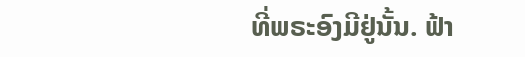ທີ່ພຣະອົງມີຢູ່ນັ້ນ. ຟ້າ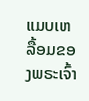ແມບເຫລື້ອມຂອງພຣະເຈົ້າ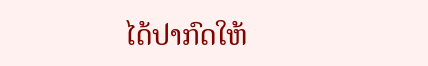ໄດ້ປາກົດໃຫ້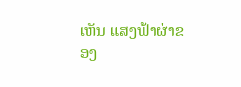ເຫັນ ແສງຟ້າຜ່າຂອງ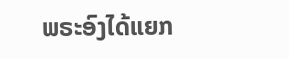ພຣະອົງໄດ້ແຍກ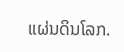ແຜ່ນດິນໂລກ.